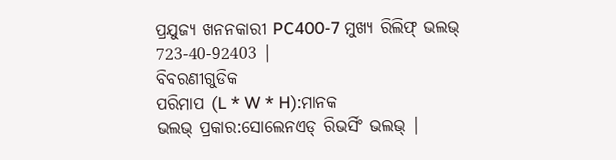ପ୍ରଯୁଜ୍ୟ ଖନନକାରୀ PC400-7 ମୁଖ୍ୟ ରିଲିଫ୍ ଭଲଭ୍ 723-40-92403 |
ବିବରଣୀଗୁଡିକ
ପରିମାପ (L * W * H):ମାନକ
ଭଲଭ୍ ପ୍ରକାର:ସୋଲେନଏଡ୍ ରିଭର୍ସିଂ ଭଲଭ୍ |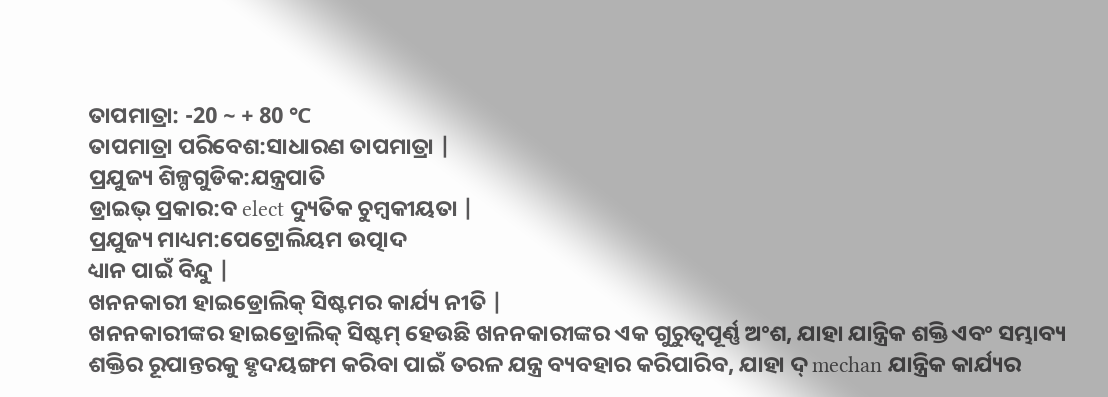ତାପମାତ୍ରା: -20 ~ + 80 ℃
ତାପମାତ୍ରା ପରିବେଶ:ସାଧାରଣ ତାପମାତ୍ରା |
ପ୍ରଯୁଜ୍ୟ ଶିଳ୍ପଗୁଡିକ:ଯନ୍ତ୍ରପାତି
ଡ୍ରାଇଭ୍ ପ୍ରକାର:ବ elect ଦ୍ୟୁତିକ ଚୁମ୍ବକୀୟତା |
ପ୍ରଯୁଜ୍ୟ ମାଧ୍ୟମ:ପେଟ୍ରୋଲିୟମ ଉତ୍ପାଦ
ଧ୍ୟାନ ପାଇଁ ବିନ୍ଦୁ |
ଖନନକାରୀ ହାଇଡ୍ରୋଲିକ୍ ସିଷ୍ଟମର କାର୍ଯ୍ୟ ନୀତି |
ଖନନକାରୀଙ୍କର ହାଇଡ୍ରୋଲିକ୍ ସିଷ୍ଟମ୍ ହେଉଛି ଖନନକାରୀଙ୍କର ଏକ ଗୁରୁତ୍ୱପୂର୍ଣ୍ଣ ଅଂଶ, ଯାହା ଯାନ୍ତ୍ରିକ ଶକ୍ତି ଏବଂ ସମ୍ଭାବ୍ୟ ଶକ୍ତିର ରୂପାନ୍ତରକୁ ହୃଦୟଙ୍ଗମ କରିବା ପାଇଁ ତରଳ ଯନ୍ତ୍ର ବ୍ୟବହାର କରିପାରିବ, ଯାହା ଦ୍ mechan ଯାନ୍ତ୍ରିକ କାର୍ଯ୍ୟର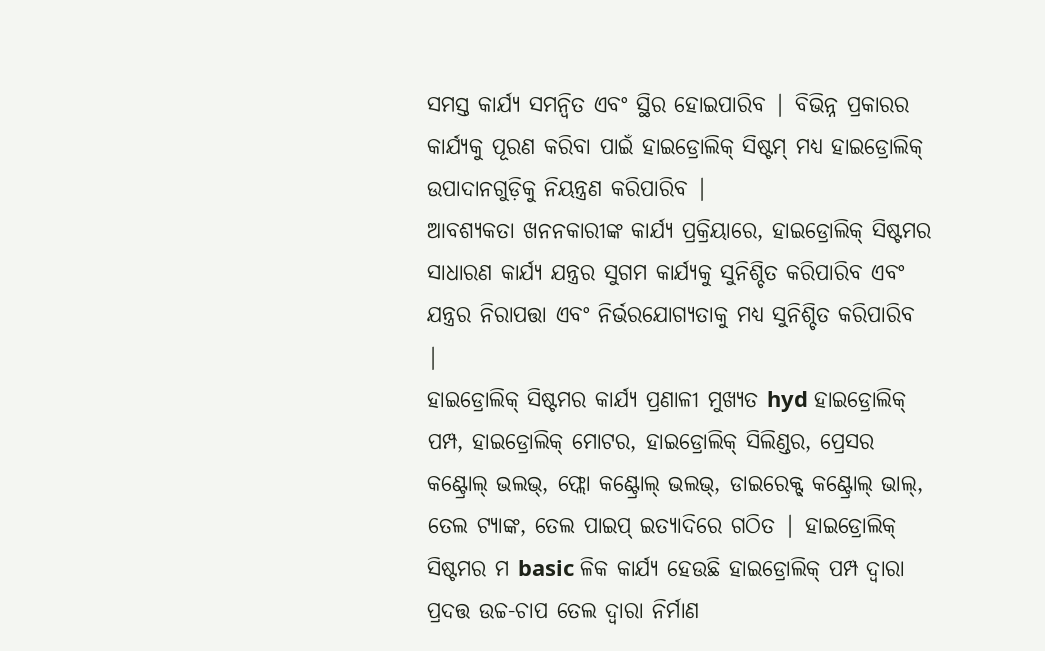ସମସ୍ତ କାର୍ଯ୍ୟ ସମନ୍ୱିତ ଏବଂ ସ୍ଥିର ହୋଇପାରିବ | ବିଭିନ୍ନ ପ୍ରକାରର କାର୍ଯ୍ୟକୁ ପୂରଣ କରିବା ପାଇଁ ହାଇଡ୍ରୋଲିକ୍ ସିଷ୍ଟମ୍ ମଧ୍ୟ ହାଇଡ୍ରୋଲିକ୍ ଉପାଦାନଗୁଡ଼ିକୁ ନିୟନ୍ତ୍ରଣ କରିପାରିବ |
ଆବଶ୍ୟକତା ଖନନକାରୀଙ୍କ କାର୍ଯ୍ୟ ପ୍ରକ୍ରିୟାରେ, ହାଇଡ୍ରୋଲିକ୍ ସିଷ୍ଟମର ସାଧାରଣ କାର୍ଯ୍ୟ ଯନ୍ତ୍ରର ସୁଗମ କାର୍ଯ୍ୟକୁ ସୁନିଶ୍ଚିତ କରିପାରିବ ଏବଂ ଯନ୍ତ୍ରର ନିରାପତ୍ତା ଏବଂ ନିର୍ଭରଯୋଗ୍ୟତାକୁ ମଧ୍ୟ ସୁନିଶ୍ଚିତ କରିପାରିବ |
ହାଇଡ୍ରୋଲିକ୍ ସିଷ୍ଟମର କାର୍ଯ୍ୟ ପ୍ରଣାଳୀ ମୁଖ୍ୟତ hyd ହାଇଡ୍ରୋଲିକ୍ ପମ୍ପ, ହାଇଡ୍ରୋଲିକ୍ ମୋଟର, ହାଇଡ୍ରୋଲିକ୍ ସିଲିଣ୍ଡର, ପ୍ରେସର କଣ୍ଟ୍ରୋଲ୍ ଭଲଭ୍, ଫ୍ଲୋ କଣ୍ଟ୍ରୋଲ୍ ଭଲଭ୍, ଡାଇରେକ୍ଟ୍ କଣ୍ଟ୍ରୋଲ୍ ଭାଲ୍, ତେଲ ଟ୍ୟାଙ୍କ, ତେଲ ପାଇପ୍ ଇତ୍ୟାଦିରେ ଗଠିତ | ହାଇଡ୍ରୋଲିକ୍ ସିଷ୍ଟମର ମ basic ଳିକ କାର୍ଯ୍ୟ ହେଉଛି ହାଇଡ୍ରୋଲିକ୍ ପମ୍ପ ଦ୍ୱାରା ପ୍ରଦତ୍ତ ଉଚ୍ଚ-ଚାପ ତେଲ ଦ୍ୱାରା ନିର୍ମାଣ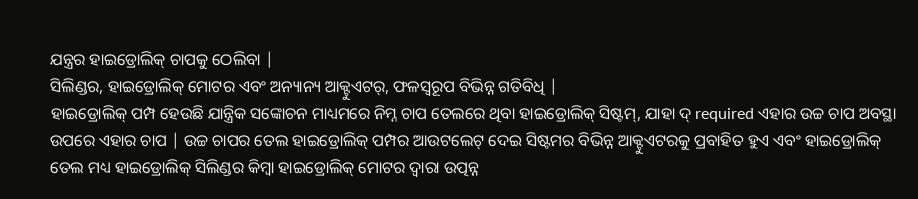ଯନ୍ତ୍ରର ହାଇଡ୍ରୋଲିକ୍ ଚାପକୁ ଠେଲିବା |
ସିଲିଣ୍ଡର, ହାଇଡ୍ରୋଲିକ୍ ମୋଟର ଏବଂ ଅନ୍ୟାନ୍ୟ ଆକ୍ଟୁଏଟର୍, ଫଳସ୍ୱରୂପ ବିଭିନ୍ନ ଗତିବିଧି |
ହାଇଡ୍ରୋଲିକ୍ ପମ୍ପ ହେଉଛି ଯାନ୍ତ୍ରିକ ସଙ୍କୋଚନ ମାଧ୍ୟମରେ ନିମ୍ନ ଚାପ ତେଲରେ ଥିବା ହାଇଡ୍ରୋଲିକ୍ ସିଷ୍ଟମ୍, ଯାହା ଦ୍ required ଏହାର ଉଚ୍ଚ ଚାପ ଅବସ୍ଥା ଉପରେ ଏହାର ଚାପ | ଉଚ୍ଚ ଚାପର ତେଲ ହାଇଡ୍ରୋଲିକ୍ ପମ୍ପର ଆଉଟଲେଟ୍ ଦେଇ ସିଷ୍ଟମର ବିଭିନ୍ନ ଆକ୍ଟୁଏଟରକୁ ପ୍ରବାହିତ ହୁଏ ଏବଂ ହାଇଡ୍ରୋଲିକ୍ ତେଲ ମଧ୍ୟ ହାଇଡ୍ରୋଲିକ୍ ସିଲିଣ୍ଡର କିମ୍ବା ହାଇଡ୍ରୋଲିକ୍ ମୋଟର ଦ୍ୱାରା ଉତ୍ପନ୍ନ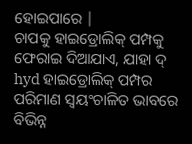ହୋଇପାରେ |
ଚାପକୁ ହାଇଡ୍ରୋଲିକ୍ ପମ୍ପକୁ ଫେରାଇ ଦିଆଯାଏ, ଯାହା ଦ୍ hyd ହାଇଡ୍ରୋଲିକ୍ ପମ୍ପର ପରିମାଣ ସ୍ୱୟଂଚାଳିତ ଭାବରେ ବିଭିନ୍ନ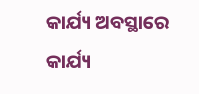କାର୍ଯ୍ୟ ଅବସ୍ଥାରେ କାର୍ଯ୍ୟ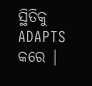ସ୍ଥିତିକୁ ADAPTS କରେ |